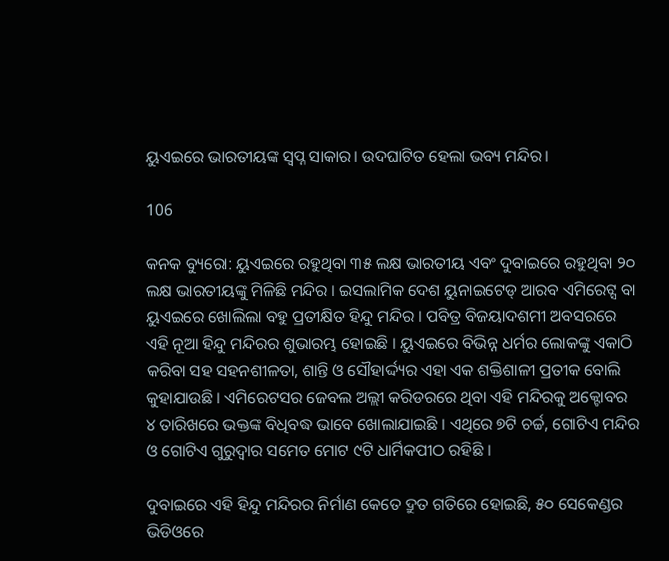ୟୁଏଇରେ ଭାରତୀୟଙ୍କ ସ୍ୱପ୍ନ ସାକାର। ଉଦଘାଟିତ ହେଲା ଭବ୍ୟ ମନ୍ଦିର।

106

କନକ ବ୍ୟୁରୋ: ୟୁଏଇରେ ରହୁଥିବା ୩୫ ଲକ୍ଷ ଭାରତୀୟ ଏବଂ ଦୁବାଇରେ ରହୁଥିବା ୨୦ ଲକ୍ଷ ଭାରତୀୟଙ୍କୁ ମିଳିଛି ମନ୍ଦିର । ଇସଲାମିକ ଦେଶ ୟୁନାଇଟେଡ୍ ଆରବ ଏମିରେଟ୍ସ ବା ୟୁଏଇରେ ଖୋଲିଲା ବହୁ ପ୍ରତୀକ୍ଷିତ ହିନ୍ଦୁ ମନ୍ଦିର । ପବିତ୍ର ବିଜୟାଦଶମୀ ଅବସରରେ ଏହି ନୂଆ ହିନ୍ଦୁ ମନ୍ଦିରର ଶୁଭାରମ୍ଭ ହୋଇଛି । ୟୁଏଇରେ ବିଭିନ୍ନ ଧର୍ମର ଲୋକଙ୍କୁ ଏକାଠି କରିବା ସହ ସହନଶୀଳତା, ଶାନ୍ତି ଓ ସୌହାର୍ଦ୍ଦ୍ୟର ଏହା ଏକ ଶକ୍ତିଶାଳୀ ପ୍ରତୀକ ବୋଲି କୁହାଯାଉଛି । ଏମିରେଟସର ଜେବଲ ଅଲ୍ଲୀ କରିଡରରେ ଥିବା ଏହି ମନ୍ଦିରକୁ ଅକ୍ଟୋବର ୪ ତାରିଖରେ ଭକ୍ତଙ୍କ ବିଧିବଦ୍ଧ ଭାବେ ଖୋଲାଯାଇଛି । ଏଥିରେ ୭ଟି ଚର୍ଚ୍ଚ, ଗୋଟିଏ ମନ୍ଦିର ଓ ଗୋଟିଏ ଗୁରୁଦ୍ୱାର ସମେତ ମୋଟ ୯ଟି ଧାର୍ମିକପୀଠ ରହିଛି ।

ଦୁବାଇରେ ଏହି ହିନ୍ଦୁ ମନ୍ଦିରର ନିର୍ମାଣ କେତେ ଦ୍ରୁତ ଗତିରେ ହୋଇଛି, ୫୦ ସେକେଣ୍ଡର ଭିଡିଓରେ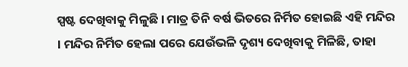ସ୍ପଷ୍ଟ ଦେଖିବାକୁ ମିଳୁଛି । ମାତ୍ର ତିନି ବର୍ଷ ଭିତରେ ନିର୍ମିତ ହୋଇଛି ଏହି ମନ୍ଦିର । ମନ୍ଦିର ନିର୍ମିତ ହେଲା ପରେ ଯେଉଁଭଳି ଦୃଶ୍ୟ ଦେଖିବାକୁ ମିଳିଛି, ତାହା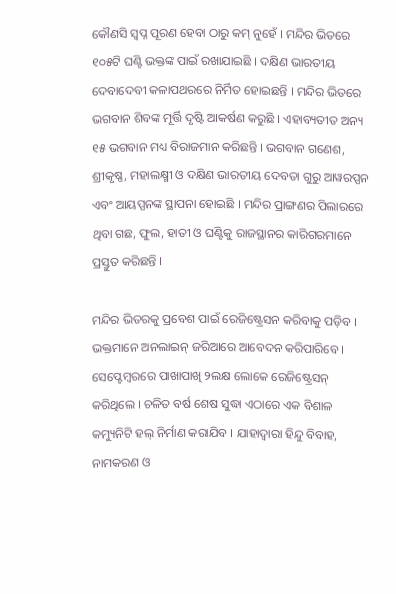କୌଣସି ସ୍ୱପ୍ନ ପୂରଣ ହେବା ଠାରୁ କମ୍ ନୁହେଁ । ମନ୍ଦିର ଭିତରେ ୧୦୫ଟି ଘଣ୍ଟି ଭକ୍ତଙ୍କ ପାଇଁ ରଖାଯାଇଛି । ଦକ୍ଷିଣ ଭାରତୀୟ ଦେବାଦେବୀ କଳାପଥରରେ ନିର୍ମିତ ହୋଇଛନ୍ତି । ମନ୍ଦିର ଭିତରେ ଭଗବାନ ଶିବଙ୍କ ମୂର୍ତ୍ତି ଦୃଷ୍ଟି ଆକର୍ଷଣ କରୁଛି । ଏହାବ୍ୟତୀତ ଅନ୍ୟ ୧୫ ଭଗବାନ ମଧ୍ୟ ବିରାଜମାନ କରିଛନ୍ତି । ଭଗବାନ ଗଣେଶ, ଶ୍ରୀକୃଷ୍ଣ, ମହାଲକ୍ଷ୍ମୀ ଓ ଦକ୍ଷିଣ ଭାରତୀୟ ଦେବତା ଗୁରୁ ଆୱରପ୍ପନ ଏବଂ ଆୟପ୍ପନଙ୍କ ସ୍ଥାପନା ହୋଇଛି । ମନ୍ଦିର ପ୍ରାଙ୍ଗଣର ପିଲାରରେ ଥିବା ଗଛ, ଫୁଲ, ହାତୀ ଓ ଘଣ୍ଟିକୁ ରାଜସ୍ଥାନର କାରିଗରମାନେ ପ୍ରସ୍ତୁତ କରିଛନ୍ତି ।

ମନ୍ଦିର ଭିତରକୁ ପ୍ରବେଶ ପାଇଁ ରେଜିଷ୍ଟ୍ରେସନ କରିବାକୁ ପଡ଼ିବ । ଭକ୍ତମାନେ ଅନଲାଇନ୍ ଜରିଆରେ ଆବେଦନ କରିପାରିବେ । ସେପ୍ଟେମ୍ବରରେ ପାଖାପାଖି ୨ଲକ୍ଷ ଲୋକେ ରେଜିଷ୍ଟ୍ରେସନ୍ କରିଥିଲେ । ଚଳିତ ବର୍ଷ ଶେଷ ସୁଦ୍ଧା ଏଠାରେ ଏକ ବିଶାଳ କମ୍ୟୁନିଟି ହଲ୍ ନିର୍ମାଣ କରାଯିବ । ଯାହାଦ୍ୱାରା ହିନ୍ଦୁ ବିବାହ, ନାମକରଣ ଓ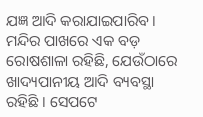ଯଜ୍ଞ ଆଦି କରାଯାଇପାରିବ । ମନ୍ଦିର ପାଖରେ ଏକ ବଡ଼ ରୋଷଶାଳା ରହିଛି, ଯେଉଁଠାରେ ଖାଦ୍ୟପାନୀୟ ଆଦି ବ୍ୟବସ୍ଥା ରହିଛି । ସେପଟେ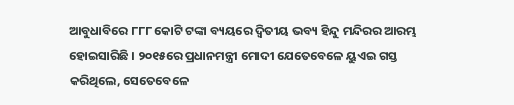ଆବୁଧାବିରେ ୮୮୮ କୋଟି ଟଙ୍କା ବ୍ୟୟରେ ଦ୍ୱିତୀୟ ଭବ୍ୟ ହିନ୍ଦୁ ମନ୍ଦିରର ଆରମ୍ଭ ହୋଇସାରିଛି । ୨୦୧୫ରେ ପ୍ରଧାନମନ୍ତ୍ରୀ ମୋଦୀ ଯେତେବେଳେ ୟୁଏଇ ଗସ୍ତ କରିଥିଲେ, ସେତେବେଳେ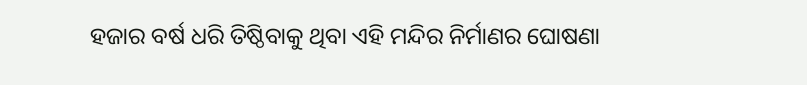ହଜାର ବର୍ଷ ଧରି ତିଷ୍ଠିବାକୁ ଥିବା ଏହି ମନ୍ଦିର ନିର୍ମାଣର ଘୋଷଣା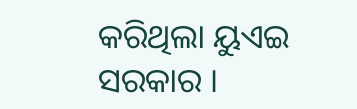କରିଥିଲା ୟୁଏଇ ସରକାର ।